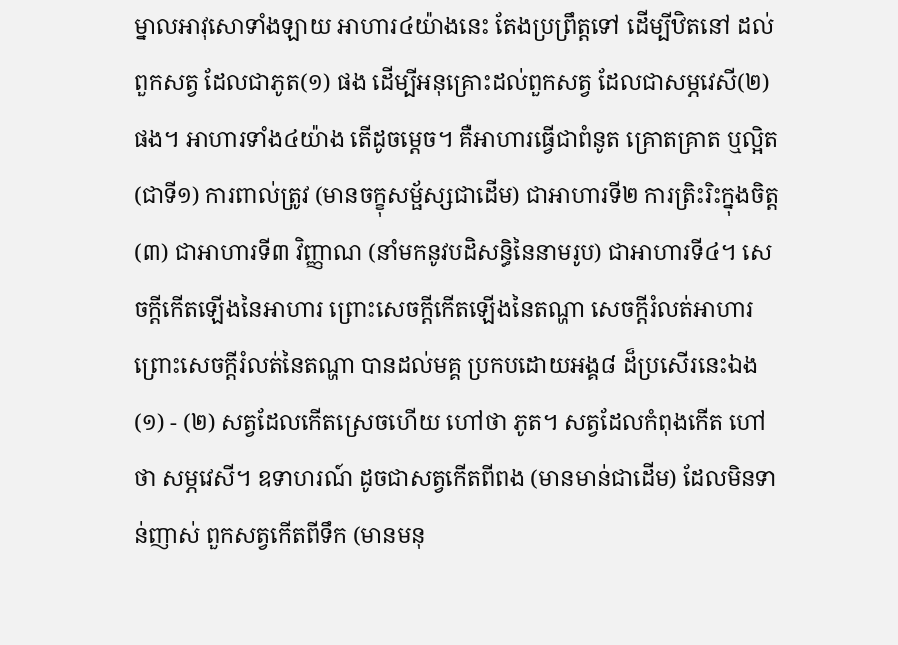ម្នាលអាវុសោទាំងឡាយ អាហារ៤យ៉ាងនេះ តែងប្រព្រឹត្តទៅ ដើម្បីឋិតនៅ ដល់ពួកសត្វ ដែលជាភូត(១) ផង ដើម្បីអនុគ្រោះដល់ពួកសត្វ ដែលជាសម្ភវេសី(២) ផង។ អាហារទាំង៤យ៉ាង តើដូចម្តេច។ គឺអាហារធ្វើជាពំនូត គ្រោតគ្រាត ឬល្អិត (ជាទី១) ការពាល់ត្រូវ (មានចក្ខុសម្ផ័ស្សជាដើម) ជាអាហារទី២ ការត្រិះរិះក្នុងចិត្ត(៣) ជាអាហារទី៣ វិញ្ញាណ (នាំមកនូវបដិសន្ធិនៃនាមរូប) ជាអាហារទី៤។ សេចក្តីកើតឡើងនៃអាហារ ព្រោះសេចក្តីកើតឡើងនៃតណ្ហា សេចក្តីរំលត់អាហារ ព្រោះសេចក្តីរំលត់នៃតណ្ហា បានដល់មគ្គ ប្រកបដោយអង្គ៨ ដ៏ប្រសើរនេះឯង
(១) - (២) សត្វដែលកើតស្រេចហើយ ហៅថា ភូត។ សត្វដែលកំពុងកើត ហៅថា សម្ភវេសី។ ឧទាហរណ៍ ដូចជាសត្វកើតពីពង (មានមាន់ជាដើម) ដែលមិនទាន់ញាស់ ពួកសត្វកើតពីទឹក (មានមនុ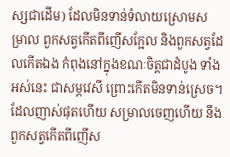ស្សជាដើម) ដែលមិនទាន់ទំលាយស្រោមសម្រាល ពួកសត្វកើតពីញើសក្អែល និងពួកសត្វដែលកើតឯង កំពុងនៅក្នុងខណៈចិត្តជាដំបូង ទាំងអស់នេះ ជាសម្ភវេសី ព្រោះកើតមិនទាន់ស្រេច។ ដែលញាស់ផុតហើយ សម្រាលចេញហើយ នឹងពួកសត្វកើតពីញើស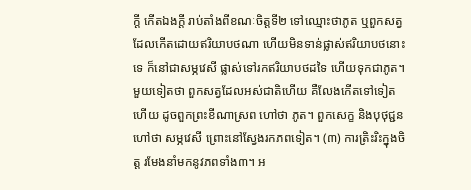ក្តី កើតឯងក្តី រាប់តាំងពីខណៈចិត្តទី២ ទៅឈ្មោះថាភូត ឬពួកសត្វដែលកើតដោយឥរិយាបថណា ហើយមិនទាន់ផ្លាស់ឥរិយាបថនោះទេ ក៏នៅជាសម្ភវេសី ផ្លាស់ទៅរកឥរិយាបថដទៃ ហើយទុកជាភូត។ មួយទៀតថា ពួកសត្វដែលអស់ជាតិហើយ គឺលែងកើតទៅទៀតហើយ ដូចពួកព្រះខីណាស្រព ហៅថា ភូត។ ពួកសេក្ខ និងបុថុជ្ជន ហៅថា សម្ភវេសី ព្រោះនៅស្វែងរកភពទៀត។ (៣) ការត្រិះរិះក្នុងចិត្ត រមែងនាំមកនូវភពទាំង៣។ អ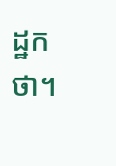ដ្ឋកថា។